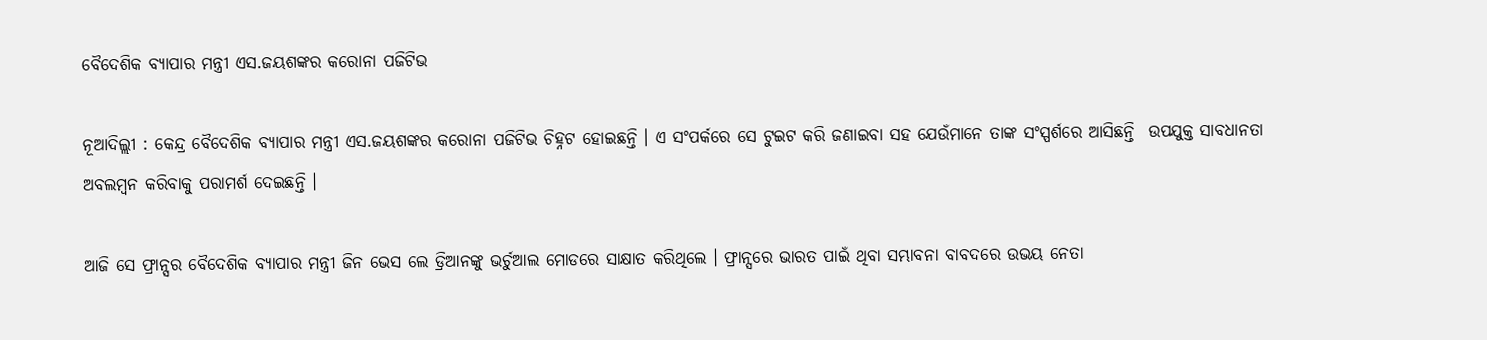ବୈଦେଶିକ ବ୍ୟାପାର ମନ୍ତ୍ରୀ ଏସ.ଜୟଶଙ୍କର କରୋନା ପଜିଟିଭ

ନୂଆଦିଲ୍ଲୀ : କେନ୍ଦ୍ର ବୈଦେଶିକ ବ୍ୟାପାର ମନ୍ତ୍ରୀ ଏସ.ଜୟଶଙ୍କର କରୋନା ପଜିଟିଭ ଚିହ୍ନଟ ହୋଇଛନ୍ତି । ଏ ସଂପର୍କରେ ସେ ଟୁଇଟ କରି ଜଣାଇବା ସହ ଯେଉଁମାନେ ତାଙ୍କ ସଂସ୍ପର୍ଶରେ ଆସିଛନ୍ତି  ଉପଯୁକ୍ତ ସାବଧାନତା ଅବଲମ୍ବନ କରିବାକୁ ପରାମର୍ଶ ଦେଇଛନ୍ତି ।

ଆଜି ସେ ଫ୍ରାନ୍ସର ବୈଦେଶିକ ବ୍ୟାପାର ମନ୍ତ୍ରୀ ଜିନ ଭେସ ଲେ ଡ୍ରିଆନଙ୍କୁ ଭର୍ଚୁଆଲ ମୋଡରେ ସାକ୍ଷାତ କରିଥିଲେ । ଫ୍ରାନ୍ସରେ ଭାରତ ପାଇଁ ଥିବା ସମ୍ଭାବନା ବାବଦରେ ଉଭୟ ନେତା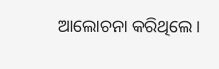ଆଲୋଚନା କରିଥିଲେ ।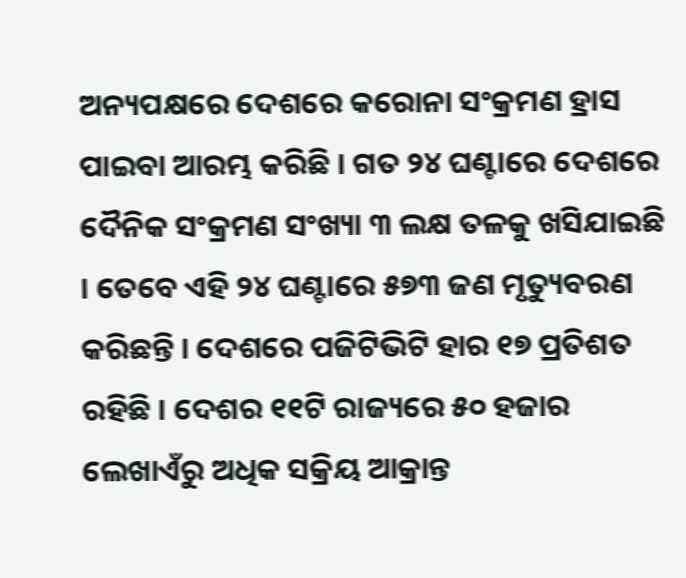ଅନ୍ୟପକ୍ଷରେ ଦେଶରେ କରୋନା ସଂକ୍ରମଣ ହ୍ରାସ ପାଇବା ଆରମ୍ଭ କରିଛି । ଗତ ୨୪ ଘଣ୍ଟାରେ ଦେଶରେ ଦୈନିକ ସଂକ୍ରମଣ ସଂଖ୍ୟା ୩ ଲକ୍ଷ ତଳକୁ ଖସିଯାଇଛି । ତେବେ ଏହି ୨୪ ଘଣ୍ଟାରେ ୫୭୩ ଜଣ ମୃତ୍ୟୁବରଣ କରିଛନ୍ତି । ଦେଶରେ ପଜିଟିଭିଟି ହାର ୧୭ ପ୍ରତିଶତ ରହିଛି । ଦେଶର ୧୧ଟି ରାଜ୍ୟରେ ୫୦ ହଜାର ଲେଖାଏଁରୁ ଅଧିକ ସକ୍ରିୟ ଆକ୍ରାନ୍ତ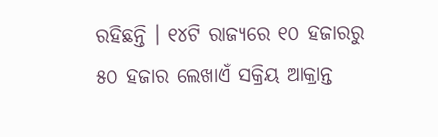ରହିଛନ୍ତି । ୧୪ଟି ରାଜ୍ୟରେ ୧୦ ହଜାରରୁ ୫୦ ହଜାର ଲେଖାଏଁ ସକ୍ରିୟ ଆକ୍ରାନ୍ତ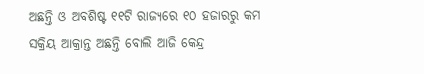ଅଛନ୍ତି ଓ ଅବଶିଷ୍ଟ ୧୧ଟି ରାଜ୍ୟରେ ୧୦ ହଜାରରୁ କମ ସକ୍ରିୟ ଆକ୍ରାନ୍ତ ଅଛନ୍ତି ବୋଲି ଆଜି କେନ୍ଦ୍ର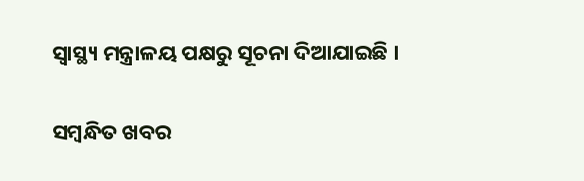ସ୍ବାସ୍ଥ୍ୟ ମନ୍ତ୍ରାଳୟ ପକ୍ଷରୁ ସୂଚନା ଦିଆଯାଇଛି ।

ସମ୍ବନ୍ଧିତ ଖବର